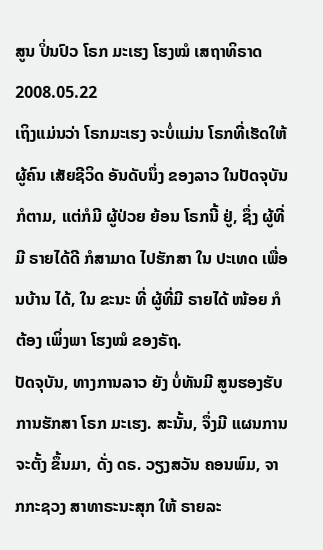ສູນ ປິ່ນປົວ ໂຣກ ມະເຮງ ໂຮງໝໍ ເສຖາທິຣາດ
2008.05.22
ເຖິງແມ່ນວ່າ ໂຣກມະເຮງ ຈະບໍ່ແມ່ນ ໂຣກທີ່ເຮັດໃຫ້ຜູ້ຄົນ ເສັຍຊີວິດ ອັນດັບນຶ່ງ ຂອງລາວ ໃນປັດຈຸບັນ ກໍຕາມ, ແຕ່ກໍມີ ຜູ້ປ່ວຍ ຍ້ອນ ໂຣກນີ້ ຢູ່, ຊຶ່ງ ຜູ້ທີ່ມີ ຣາຍໄດ້ດີ ກໍສາມາດ ໄປຮັກສາ ໃນ ປະເທດ ເພື່ອນບ້ານ ໄດ້, ໃນ ຂະນະ ທີ່ ຜູ້ທີ່ມີ ຣາຍໄດ້ ໜ້ອຍ ກໍຕ້ອງ ເພິ່ງພາ ໂຮງໝໍ ຂອງຣັຖ.
ປັດຈຸບັນ, ທາງການລາວ ຍັງ ບໍ່ທັນມີ ສູນຮອງຮັບ ການຮັກສາ ໂຣກ ມະເຮງ. ສະນັ້ນ, ຈຶ່ງມີ ແຜນການ ຈະຕັ້ງ ຂຶ້ນມາ, ດັ່ງ ດຣ. ວຽງສວັນ ຄອນພົມ, ຈາກກະຊວງ ສາທາຣະນະສຸກ ໃຫ້ ຣາຍລະ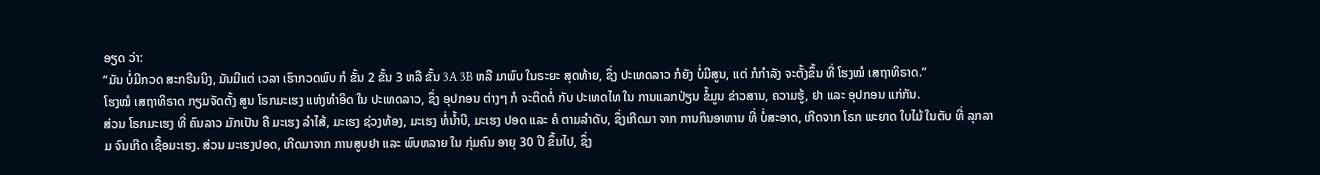ອຽດ ວ່າ:
“ມັນ ບໍ່ມີກວດ ສະກຣີນນິງ, ມັນມີແຕ່ ເວລາ ເຮົາກວດພົບ ກໍ ຂັ້ນ 2 ຂັ້ນ 3 ຫລື ຂັ້ນ 3A 3B ຫລື ມາພົບ ໃນຣະຍະ ສຸດທ້າຍ, ຊຶ່ງ ປະເທດລາວ ກໍຍັງ ບໍ່ມີສູນ, ແຕ່ ກໍກໍາລັງ ຈະຕັ້ງຂຶ້ນ ທີ່ ໂຮງໝໍ ເສຖາທິຣາດ.”
ໂຮງໝໍ ເສຖາທິຣາດ ກຽມຈັດຕັ້ງ ສູນ ໂຣກມະເຮງ ແຫ່ງທໍາອິດ ໃນ ປະເທດລາວ, ຊຶ່ງ ອຸປກອນ ຕ່າງໆ ກໍ ຈະຕິດຕໍ່ ກັບ ປະເທດໄທ ໃນ ການແລກປ່ຽນ ຂໍ້ມູນ ຂ່າວສານ, ຄວາມຮູ້, ຢາ ແລະ ອຸປກອນ ແກ່ກັນ.
ສ່ວນ ໂຣກມະເຮງ ທີ່ ຄົນລາວ ມັກເປັນ ຄື ມະເຮງ ລໍາໄສ້, ມະເຮງ ຊ່ວງທ້ອງ, ມະເຮງ ທໍ່ນໍ້າບີ, ມະເຮງ ປອດ ແລະ ຄໍ ຕາມລໍາດັບ, ຊຶ່ງເກີດມາ ຈາກ ການກິນອາຫານ ທີ່ ບໍ່ສະອາດ, ເກີດຈາກ ໂຣກ ພະຍາດ ໃບໄມ້ ໃນຕັບ ທີ່ ລຸກລາມ ຈົນເກີດ ເຊື້ອມະເຮງ. ສ່ວນ ມະເຮງປອດ, ເກີດມາຈາກ ການສູບຢາ ແລະ ພົບຫລາຍ ໃນ ກຸ່ມຄົນ ອາຍຸ 30 ປີ ຂຶ້ນໄປ, ຊຶ່ງ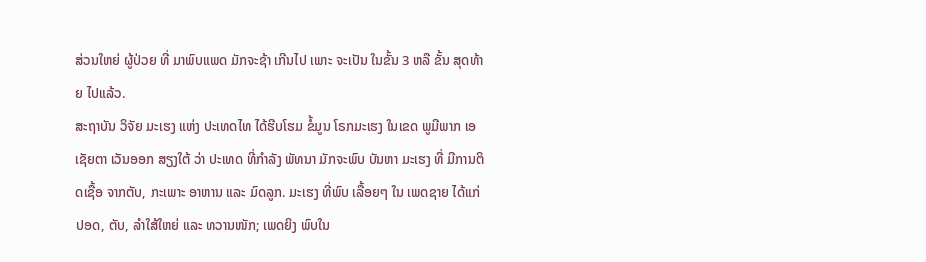ສ່ວນໃຫຍ່ ຜູ້ປ່ວຍ ທີ່ ມາພົບແພດ ມັກຈະຊ້າ ເກີນໄປ ເພາະ ຈະເປັນ ໃນຂັ້ນ 3 ຫລື ຂັ້ນ ສຸດທ້າຍ ໄປແລ້ວ.
ສະຖາບັນ ວິຈັຍ ມະເຮງ ແຫ່ງ ປະເທດໄທ ໄດ້ຮີບໂຮມ ຂໍ້ມູນ ໂຣກມະເຮງ ໃນເຂດ ພູມີພາກ ເອເຊັຍຕາ ເວັນອອກ ສຽງໃຕ້ ວ່າ ປະເທດ ທີ່ກໍາລັງ ພັທນາ ມັກຈະພົບ ບັນຫາ ມະເຮງ ທີ່ ມີການຕິດເຊື້ອ ຈາກຕັບ, ກະເພາະ ອາຫານ ແລະ ມົດລູກ. ມະເຮງ ທີ່ພົບ ເລື້ອຍໆ ໃນ ເພດຊາຍ ໄດ້ແກ່ ປອດ, ຕັບ, ລໍາໃສ້ໃຫຍ່ ແລະ ທວານໜັກ; ເພດຍິງ ພົບໃນ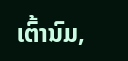ເຕົ້ານົມ,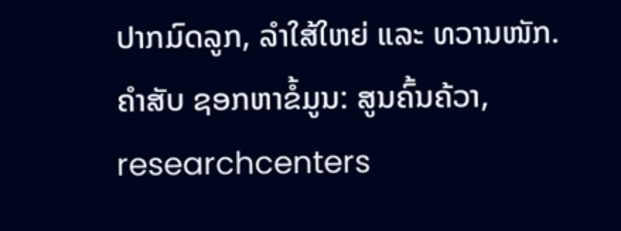ປາກມົດລູກ, ລໍາໃສ້ໃຫຍ່ ແລະ ທວານໜັກ.
ຄຳສັບ ຊອກຫາຂໍ້ມູນ: ສູນຄົ້ນຄ້ວາ, researchcenters